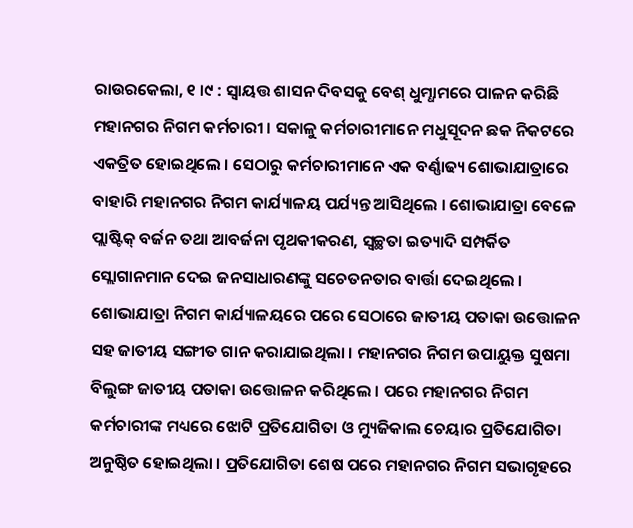ରାଉରକେଲା, ୧ ।୯ : ସ୍ୱାୟତ୍ତ ଶାସନ ଦିବସକୁ ବେଶ୍ ଧୁମ୍ଧାମରେ ପାଳନ କରିଛି ମହାନଗର ନିଗମ କର୍ମଚାରୀ । ସକାଳୁ କର୍ମଚାରୀମାନେ ମଧୁସୂଦନ ଛକ ନିକଟରେ ଏକତ୍ରିତ ହୋଇଥିଲେ । ସେଠାରୁ କର୍ମଚାରୀମାନେ ଏକ ବର୍ଣ୍ଣାଢ୍ୟ ଶୋଭାଯାତ୍ରାରେ ବାହାରି ମହାନଗର ନିଗମ କାର୍ଯ୍ୟାଳୟ ପର୍ଯ୍ୟନ୍ତ ଆସିଥିଲେ । ଶୋଭାଯାତ୍ରା ବେଳେ ପ୍ଲାଷ୍ଟିକ୍ ବର୍ଜନ ତଥା ଆବର୍ଜନା ପୃଥକୀକରଣ, ସ୍ୱଚ୍ଛତା ଇତ୍ୟାଦି ସମ୍ପର୍କିତ ସ୍ଲୋଗାନମାନ ଦେଇ ଜନସାଧାରଣଙ୍କୁ ସଚେତନତାର ବାର୍ତ୍ତା ଦେଇଥିଲେ ।
ଶୋଭାଯାତ୍ରା ନିଗମ କାର୍ଯ୍ୟାଳୟରେ ପରେ ସେଠାରେ ଜାତୀୟ ପତାକା ଉତ୍ତୋଳନ ସହ ଜାତୀୟ ସଙ୍ଗୀତ ଗାନ କରାଯାଇଥିଲା । ମହାନଗର ନିଗମ ଉପାୟୁକ୍ତ ସୁଷମା ବିଲୁଙ୍ଗ ଜାତୀୟ ପତାକା ଉତ୍ତୋଳନ କରିଥିଲେ । ପରେ ମହାନଗର ନିଗମ କର୍ମଚାରୀଙ୍କ ମଧ୍ୟରେ ଝୋଟି ପ୍ରତିଯୋଗିତା ଓ ମ୍ୟୁଜିକାଲ ଚେୟାର ପ୍ରତିଯୋଗିତା ଅନୁଷ୍ଠିତ ହୋଇଥିଲା । ପ୍ରତିଯୋଗିତା ଶେଷ ପରେ ମହାନଗର ନିଗମ ସଭାଗୃହରେ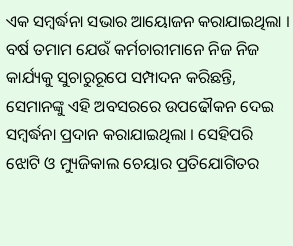ଏକ ସମ୍ବର୍ଦ୍ଧନା ସଭାର ଆୟୋଜନ କରାଯାଇଥିଲା ।
ବର୍ଷ ତମାମ ଯେଉଁ କର୍ମଚାରୀମାନେ ନିଜ ନିଜ କାର୍ଯ୍ୟକୁ ସୁଚାରୁରୂପେ ସମ୍ପାଦନ କରିଛନ୍ତି, ସେମାନଙ୍କୁ ଏହି ଅବସରରେ ଉପଢୌକନ ଦେଇ ସମ୍ବର୍ଦ୍ଧନା ପ୍ରଦାନ କରାଯାଇଥିଲା । ସେହିପରି ଝୋଟି ଓ ମ୍ୟୁଜିକାଲ ଚେୟାର ପ୍ରତିଯୋଗିତର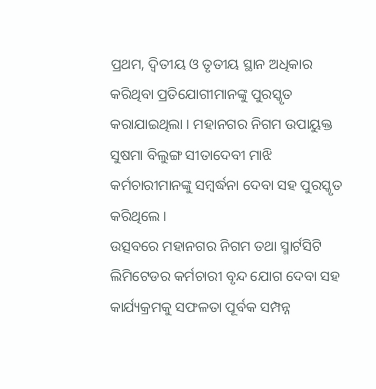ପ୍ରଥମ, ଦ୍ୱିତୀୟ ଓ ତୃତୀୟ ସ୍ଥାନ ଅଧିକାର କରିଥିବା ପ୍ରତିଯୋଗୀମାନଙ୍କୁ ପୁରସ୍କୃତ କରାଯାଇଥିଲା । ମହାନଗର ନିଗମ ଉପାୟୁକ୍ତ ସୁଷମା ବିଲୁଙ୍ଗ ସୀତାଦେବୀ ମାଝି କର୍ମଚାରୀମାନଙ୍କୁ ସମ୍ବର୍ଦ୍ଧନା ଦେବା ସହ ପୁରସ୍କୃତ କରିଥିଲେ ।
ଉତ୍ସବରେ ମହାନଗର ନିଗମ ତଥା ସ୍ମାର୍ଟସିଟି ଲିମିଟେଡର କର୍ମଚାରୀ ବୃନ୍ଦ ଯୋଗ ଦେବା ସହ କାର୍ଯ୍ୟକ୍ରମକୁ ସଫଳତା ପୂର୍ବକ ସମ୍ପନ୍ନ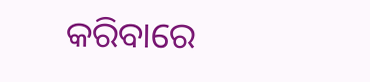କରିବାରେ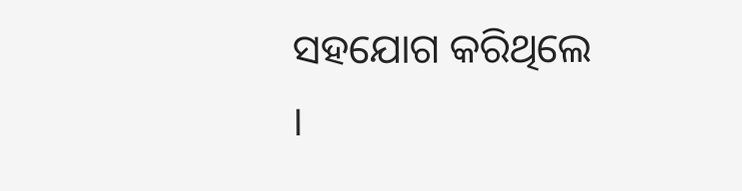ସହଯୋଗ କରିଥିଲେ ।